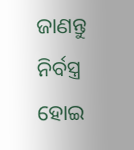ଜାଣନ୍ତୁ ନିର୍ବସ୍ତ୍ର ହୋଇ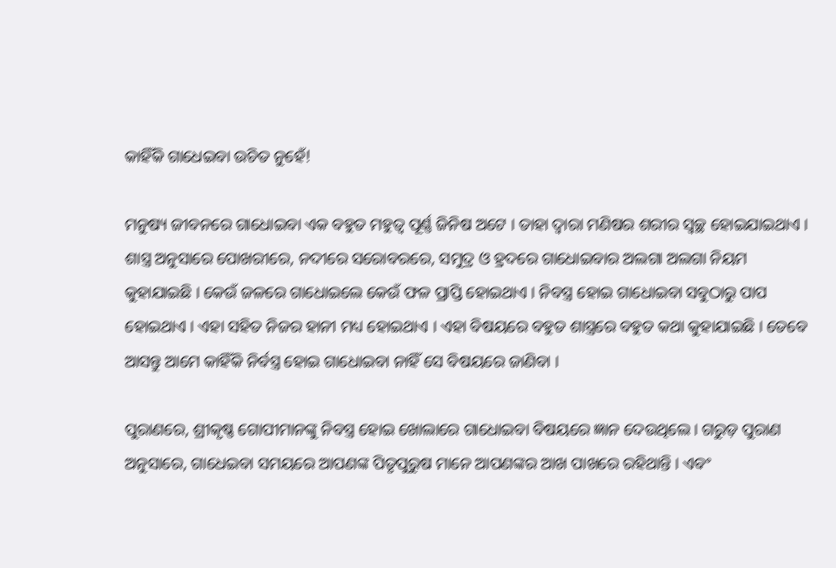କାହିଁକି ଗାଧେଇବା ଉଚିତ ନୁହେଁ!

ମନୁଷ୍ୟ ଜୀବନରେ ଗାଧୋଇବା ଏକ ବହୁତ ମହୁତ୍ୱ ପୂର୍ଣ୍ଣ ଜିନିଷ ଅଟେ । ତାହା ଦ୍ୱାରା ମଣିଷର ଶରୀର ସ୍ୱଚ୍ଛ ହୋଇଯାଇଥାଏ । ଶାସ୍ତ୍ର ଅନୁସାରେ ପୋଖରୀରେ, ନଦୀରେ ସରୋବରରେ, ସମୁଦ୍ର ଓ ହ୍ରଦରେ ଗାଧୋଇବାର ଅଲଗା ଅଲଗା ନିୟମ କୁହାଯାଇଛି । କେଉଁ ଜଳରେ ଗାଧୋଇଲେ କେଉଁ ଫଳ ପ୍ରାପ୍ତି ହୋଇଥାଏ । ନିବସ୍ତ୍ର ହୋଇ ଗାଧୋଇବା ସବୁଠାରୁ ପାପ ହୋଇଥାଏ । ଏହା ସହିତ ନିଜର ହାନୀ ମଧ୍ୟ ହୋଇଥାଏ । ଏହା ବିଷୟରେ ବହୁତ ଶାସ୍ତ୍ରରେ ବହୁତ କଥା କୁହାଯାଇଛି । ତେବେ ଆସନ୍ତୁ ଆମେ କାହିଁକି ନିର୍ବସ୍ତ୍ର ହୋଇ ଗାଧୋଇବା ନାହିଁ ସେ ବିଷୟରେ ଜାଣିବା ।

ପୁରାଣରେ, ଶ୍ରୀକୃଷ୍ଣ ଗୋପୀମାନଙ୍କୁ ନିବସ୍ତ୍ର ହୋଇ ଖୋଲାରେ ଗାଧୋଇବା ବିଷୟରେ ଜ୍ଞାନ ଦେଉଥିଲେ । ଗରୁଡ଼ ପୁରାଣ ଅନୁସାରେ, ଗାଧେଇବା ସମୟରେ ଆପଣଙ୍କ ପିତୃପୁରୁଷ ମାନେ ଆପଣଙ୍କର ଆଖ ପାଖରେ ରହିଥାନ୍ତି । ଏବଂ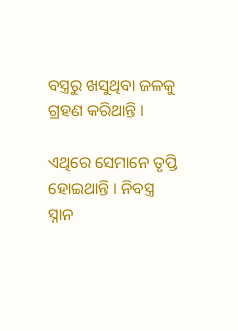ବସ୍ତ୍ରରୁ ଖସୁଥିବା ଜଳକୁ ଗ୍ରହଣ କରିଥାନ୍ତି ।

ଏଥିରେ ସେମାନେ ତୃପ୍ତି ହୋଇଥାନ୍ତି । ନିବସ୍ତ୍ର ସ୍ନାନ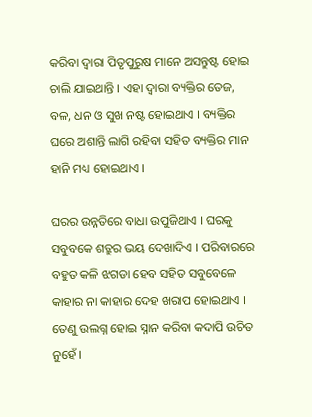କରିବା ଦ୍ୱାରା ପିତୃପୁରୁଷ ମାନେ ଅସନ୍ତୁଷ୍ଟ ହୋଇ ଚାଲି ଯାଇଥାନ୍ତି । ଏହା ଦ୍ୱାରା ବ୍ୟକ୍ତିର ତେଜ, ବଳ, ଧନ ଓ ସୁଖ ନଷ୍ଟ ହୋଇଥାଏ । ବ୍ୟକ୍ତିର ଘରେ ଅଶାନ୍ତି ଲାଗି ରହିବା ସହିତ ବ୍ୟକ୍ତିର ମାନ ହାନି ମଧ୍ୟ ହୋଇଥାଏ ।

ଘରର ଉନ୍ନତିରେ ବାଧା ଉପୁଜିଥାଏ । ଘରକୁ ସବୁବକେ ଶତ୍ରୁର ଭୟ ଦେଖାଦିଏ । ପରିବାରରେ ବହୁତ କଳି ଝଗଡା ହେବ ସହିତ ସବୁବେଳେ କାହାର ନା କାହାର ଦେହ ଖରାପ ହୋଇଥାଏ । ତେଣୁ ଉଲଗ୍ନ ହୋଇ ସ୍ନାନ କରିବା କଦାପି ଉଚିତ ନୁହେଁ ।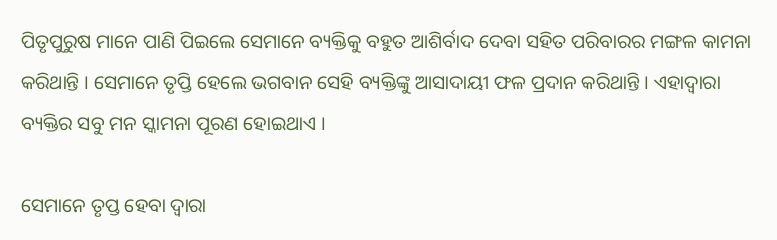ପିତୃପୁରୁଷ ମାନେ ପାଣି ପିଇଲେ ସେମାନେ ବ୍ୟକ୍ତିକୁ ବହୁତ ଆଶିର୍ବାଦ ଦେବା ସହିତ ପରିବାରର ମଙ୍ଗଳ କାମନା କରିଥାନ୍ତି । ସେମାନେ ତୃପ୍ତି ହେଲେ ଭଗବାନ ସେହି ବ୍ୟକ୍ତିଙ୍କୁ ଆସାଦାୟୀ ଫଳ ପ୍ରଦାନ କରିଥାନ୍ତି । ଏହାଦ୍ୱାରା ବ୍ୟକ୍ତିର ସବୁ ମନ ସ୍କାମନା ପୂରଣ ହୋଇଥାଏ ।

ସେମାନେ ତୃପ୍ତ ହେବା ଦ୍ୱାରା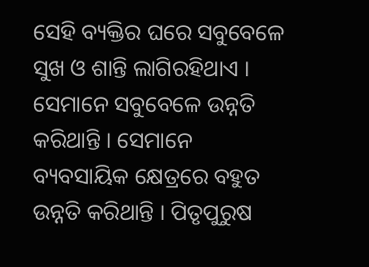ସେହି ବ୍ୟକ୍ତିର ଘରେ ସବୁବେଳେ ସୁଖ ଓ ଶାନ୍ତି ଲାଗିରହିଥାଏ । ସେମାନେ ସବୁବେଳେ ଉନ୍ନତି କରିଥାନ୍ତି । ସେମାନେ ବ୍ୟବସାୟିକ କ୍ଷେତ୍ରରେ ବହୁତ ଉନ୍ନତି କରିଥାନ୍ତି । ପିତୃପୁରୁଷ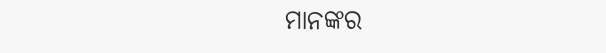ମାନଙ୍କର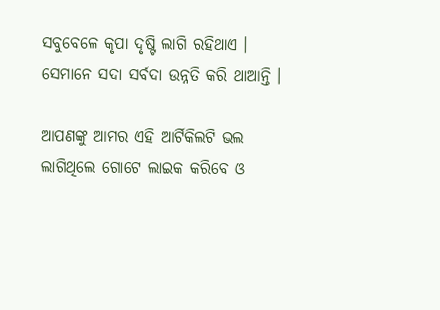ସବୁବେଳେ କୃପା ଦୃଷ୍ଟି ଲାଗି ରହିଥାଏ । ସେମାନେ ସଦା ସର୍ବଦା ଉନ୍ନତି କରି ଥାଆନ୍ତି ।

ଆପଣଙ୍କୁ ଆମର ଏହି ଆର୍ଟିକିଲଟି ଭଲ ଲାଗିଥିଲେ ଗୋଟେ ଲାଇକ କରିବେ ଓ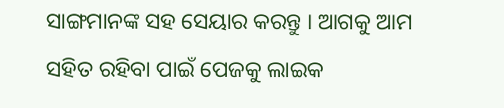ସାଙ୍ଗମାନଙ୍କ ସହ ସେୟାର କରନ୍ତୁ । ଆଗକୁ ଆମ ସହିତ ରହିବା ପାଇଁ ପେଜକୁ ଲାଇକ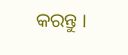କରନ୍ତୁ ।